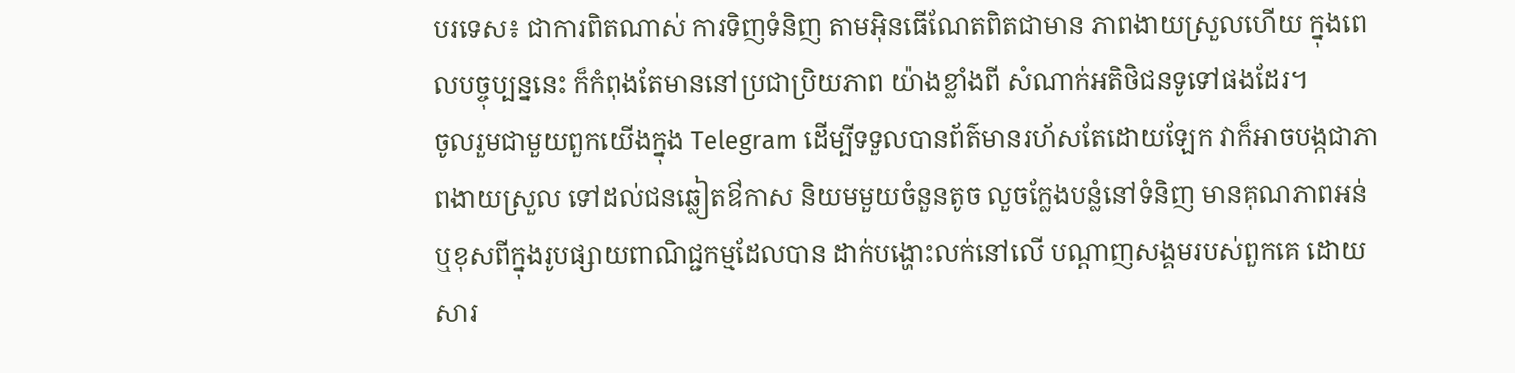បរទេស៖ ជាការពិតណាស់ ការទិញទំនិញ តាមអ៊ិនធើណែតពិតជាមាន ភាពងាយស្រួលហើយ ក្នុងពេលបច្ចុប្បន្ននេះ ក៏កំពុងតែមាននៅប្រជាប្រិយភាព យ៉ាងខ្លាំងពី សំណាក់អតិថិជនទូទៅផងដែរ។
ចូលរួមជាមួយពួកយើងក្នុង Telegram ដើម្បីទទួលបានព័ត៌មានរហ័សតែដោយឡែក វាក៏អាចបង្កជាភាពងាយស្រួល ទៅដល់ជនឆ្លៀតឳកាស និយមមួយចំនួនតូច លួចក្លែងបន្លំនៅទំនិញ មានគុណភាពអន់ ឬខុសពីក្នុងរូបផ្សាយពាណិជ្ជកម្មដែលបាន ដាក់បង្ហោះលក់នៅលើ បណ្តាញសង្គមរបស់ពួកគេ ដោយសារ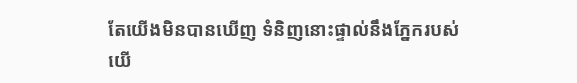តែយើងមិនបានឃើញ ទំនិញនោះផ្ទាល់នឹងភ្នែករបស់យើ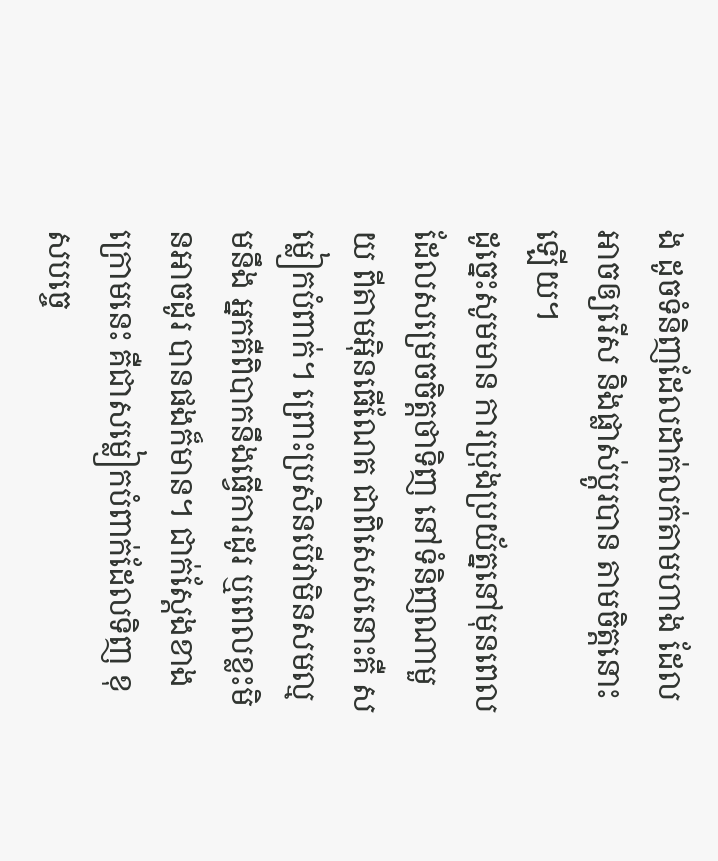ង ដូចទំនិញដែលដាក់លក់តាមហាង ដែលអាចឲ្យរើស និងផ្លាស់ប្តូរបាន តាមចិត្តនោះឡើយ។
ដូច្នេះសូមមាន ការប្រុងប្រយ័ត្ននៅមុនពេល ដែលសម្រេចចិត្តថាទិញ នៅទំនិញណាមួយ ពីតាមអ៊ិនធើណែត ជាពិសេសនោះគឺ សម្លៀកបំពាក់។ ព្រោះប្រសិនបើវាមិនសមល្មមនឹង អ្នកគឺពិបាកនឹងធ្វើការដូរ ឬពេលខ្លះមិនអាចដូរ បានផងក៏មាន។ ជាក់ស្តែងខាងក្រោមនេះ គឺជាសម្លៀកបំពាក់ដែលទិញ ខុសបច្ចេ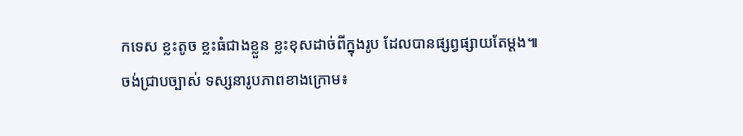កទេស ខ្លះតូច ខ្លះធំជាងខ្លួន ខ្លះខុសដាច់ពីក្នុងរូប ដែលបានផ្សព្វផ្សាយតែម្តង៕
ចង់ជ្រាបច្បាស់ ទស្សនារូបភាពខាងក្រោម៖